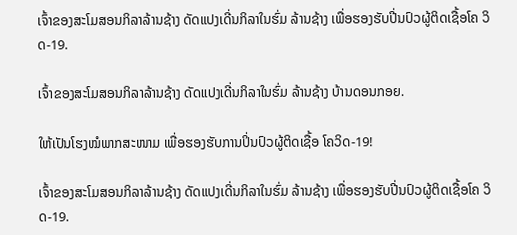ເຈົ້າຂອງສະໂມສອນກິລາລ້ານຊ້າງ ດັດແປງເດີ່ນກິລາໃນຮົ່ມ ລ້ານຊ້າງ ເພື່ອຮອງຮັບປີ່ນປົວຜູ້ຕິດເຊື້ອໂຄ ວິ ດ-19.

ເຈົ້າຂອງສະໂມສອນກິລາລ້ານຊ້າງ ດັດແປງເດີ່ນກິລາໃນຮົ່ມ ລ້ານຊ້າງ ບ້ານດອນກອຍ.

ໃຫ້ເປັນໂຮງໝໍພາກສະໜາມ ເພື່ອຮອງຮັບການປິ່ນປົວຜູ້ຕິດເຊື້ອ ໂຄວິດ-19!

ເຈົ້າຂອງສະໂມສອນກິລາລ້ານຊ້າງ ດັດແປງເດີ່ນກິລາໃນຮົ່ມ ລ້ານຊ້າງ ເພື່ອຮອງຮັບປີ່ນປົວຜູ້ຕິດເຊື້ອໂຄ ວິ ດ-19.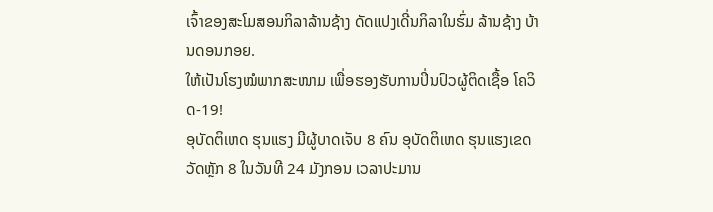ເຈົ້າຂອງສະໂມສອນກິລາລ້ານຊ້າງ ດັດແປງເດີ່ນກິລາໃນຮົ່ມ ລ້ານຊ້າງ ບ້ານດອນກອຍ.
ໃຫ້ເປັນໂຮງໝໍພາກສະໜາມ ເພື່ອຮອງຮັບການປິ່ນປົວຜູ້ຕິດເຊື້ອ ໂຄວິດ-19!
ອຸບັດຕິເຫດ ຮຸນແຮງ ມີຜູ້ບາດເຈັບ 8 ຄົນ ອຸບັດຕິເຫດ ຮຸນແຮງເຂດວັດຫຼັກ 8 ໃນວັນທີ 24 ມັງກອນ ເວລາປະມານ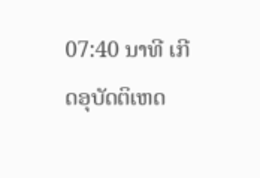07:40 ນາທີ ເກີດອຸບັດຕິເຫດ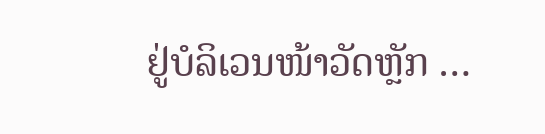ຢູ່ບໍລິເວນໜ້າວັດຫຼັກ …